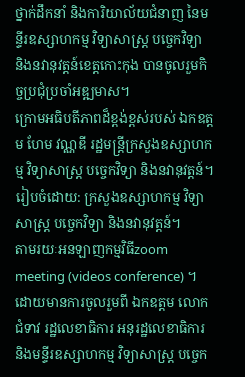ថ្នាក់ដឹកនាំ និងការិយាល័យជំនាញ នៃមន្ទីរឧស្សាហកម្ម វិទ្យាសាស្រ្ត បច្ចេកវិទ្យា និងនវានុវត្តន៍ខេត្តកោះកុង បានចូលរួមកិច្ចប្រជុំប្រចាំអឌ្ឍមាស។
ក្រោមអធិបតីភាពដ៏ខ្ពង់ខ្ពស់របស់ ឯកឧត្តម ហែម វណ្ណឌី រដ្ឋមន្ត្រីក្រសួងឧស្សាហកម្ម វិទ្យាសាស្ត្រ បច្ចេកវិទ្យា និងនវានុវត្តន៍។
រៀបចំដោយ: ក្រសួងឧស្សាហកម្ម វិទ្យាសាស្ត្រ បច្ចេកវិទ្យា និងនវានុវត្តន៍។
តាមរយៈអនឡាញកម្មវិធីzoom meeting (videos conference) ។
ដោយមានការចូលរួមពី ឯកឧត្តម លោកជំទាវ រដ្ឋលេខាធិការ អនុរដ្ឋលេខាធិការ និងមន្ទីរឧស្សាហកម្ម វិទ្យាសាស្រ្ត បច្ចេក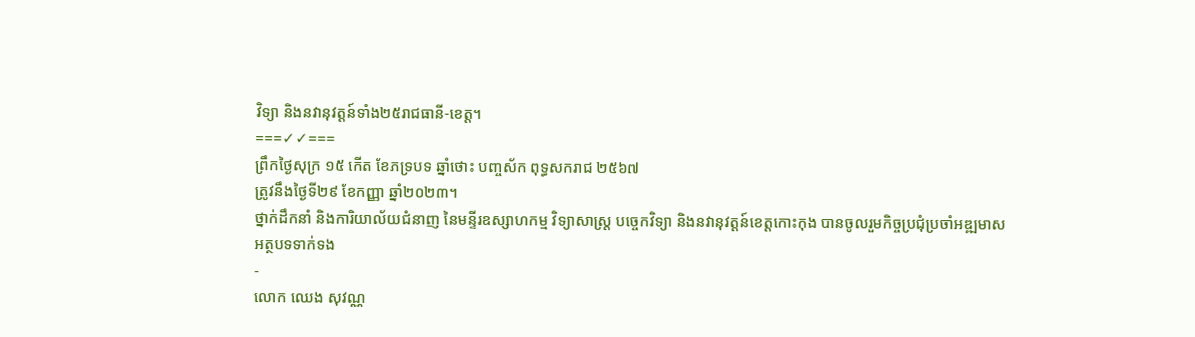វិទ្យា និងនវានុវត្តន៍ទាំង២៥រាជធានី-ខេត្ត។
===✓✓===
ព្រឹកថ្ងៃសុក្រ ១៥ កើត ខែភទ្របទ ឆ្នាំថោះ បញ្ចស័ក ពុទ្ធសករាជ ២៥៦៧
ត្រូវនឹងថ្ងៃទី២៩ ខែកញ្ញា ឆ្នាំ២០២៣។
ថ្នាក់ដឹកនាំ និងការិយាល័យជំនាញ នៃមន្ទីរឧស្សាហកម្ម វិទ្យាសាស្រ្ត បច្ចេកវិទ្យា និងនវានុវត្តន៍ខេត្តកោះកុង បានចូលរួមកិច្ចប្រជុំប្រចាំអឌ្ឍមាស
អត្ថបទទាក់ទង
-
លោក ឈេង សុវណ្ណ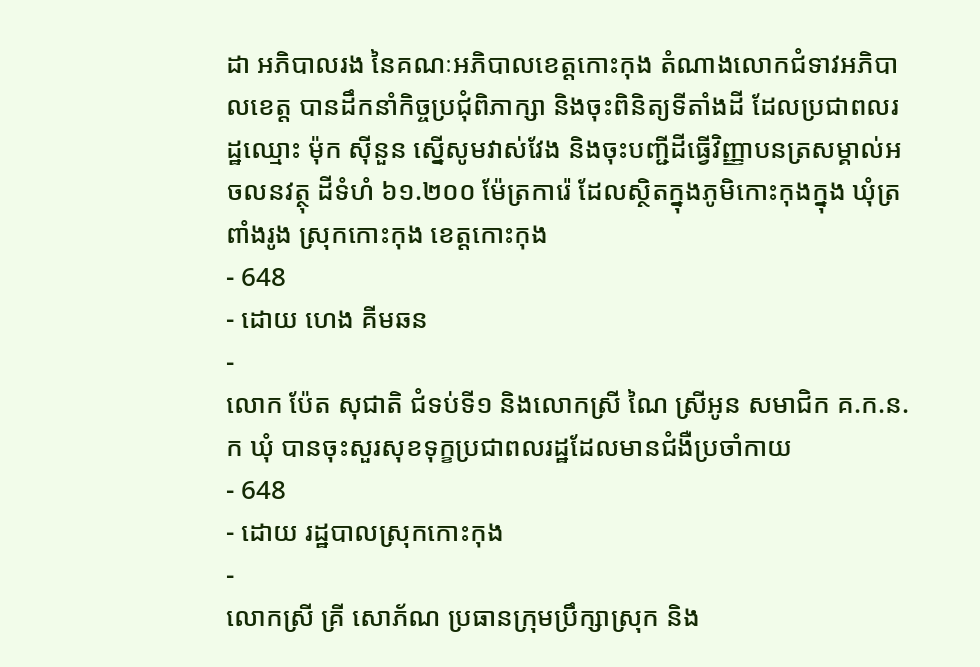ដា អភិបាលរង នៃគណៈអភិបាលខេត្តកោះកុង តំណាងលោកជំទាវអភិបាលខេត្ត បានដឹកនាំកិច្ចប្រជុំពិភាក្សា និងចុះពិនិត្យទីតាំងដី ដែលប្រជាពលរដ្ឋឈ្មោះ ម៉ុក សុីនួន ស្នើសូមវាស់វែង និងចុះបញ្ជីដីធ្វើវិញ្ញាបនត្រសម្គាល់អចលនវត្ថុ ដីទំហំ ៦១.២០០ ម៉ែត្រការ៉េ ដែលស្ថិតក្នុងភូមិកោះកុងក្នុង ឃុំត្រពាំងរូង ស្រុកកោះកុង ខេត្តកោះកុង
- 648
- ដោយ ហេង គីមឆន
-
លោក ប៉ែត សុជាតិ ជំទប់ទី១ និងលោកស្រី ណៃ ស្រីអូន សមាជិក គ.ក.ន.ក ឃុំ បានចុះសួរសុខទុក្ខប្រជាពលរដ្ឋដែលមានជំងឺប្រចាំកាយ
- 648
- ដោយ រដ្ឋបាលស្រុកកោះកុង
-
លោកស្រី គ្រី សោភ័ណ ប្រធានក្រុមប្រឹក្សាស្រុក និង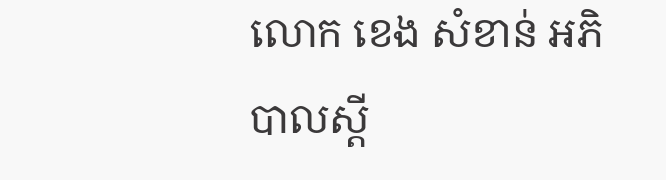លោក ខេង សំខាន់ អភិបាលស្តី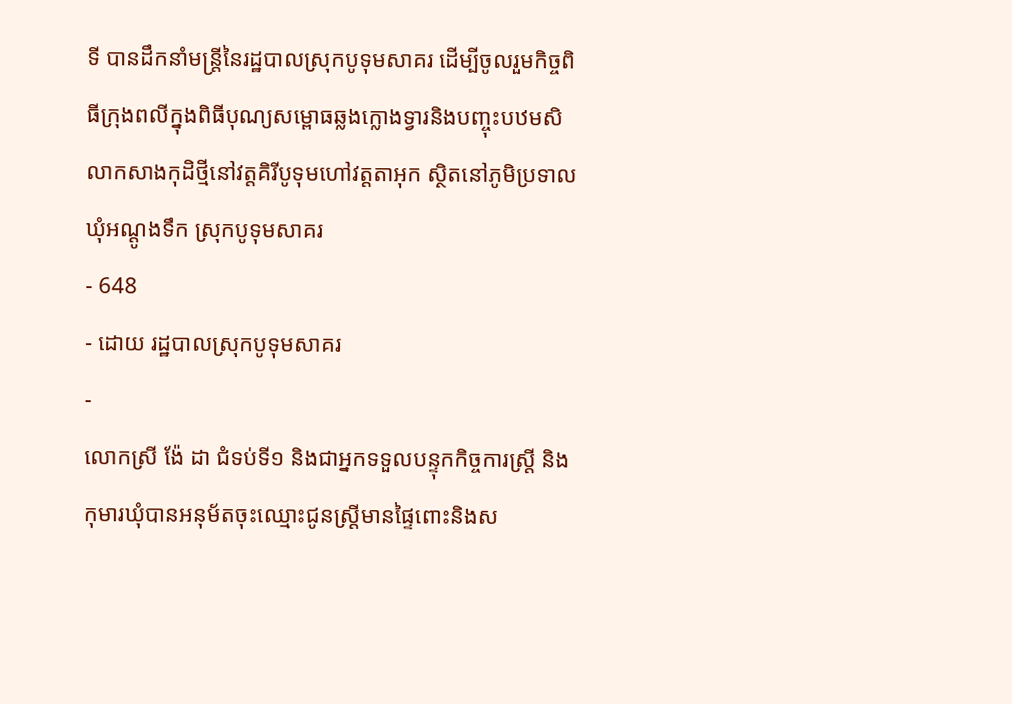ទី បានដឹកនាំមន្រ្តីនៃរដ្ឋបាលស្រុកបូទុមសាគរ ដើម្បីចូលរួមកិច្ចពិធីក្រុងពលីក្នុងពិធីបុណ្យសម្ពោធឆ្លងក្លោងទ្វារនិងបញ្ចុះបឋមសិលាកសាងកុដិថ្មីនៅវត្តគិរីបូទុមហៅវត្តតាអុក ស្ថិតនៅភូមិប្រទាល ឃុំអណ្តូងទឹក ស្រុកបូទុមសាគរ
- 648
- ដោយ រដ្ឋបាលស្រុកបូទុមសាគរ
-
លោកស្រី ង៉ែ ដា ជំទប់ទី១ និងជាអ្នកទទួលបន្ទុកកិច្ចការស្ត្រី និងកុមារឃុំបានអនុម័តចុះឈ្មោះជូនស្រ្តីមានផ្ទៃពោះនិងស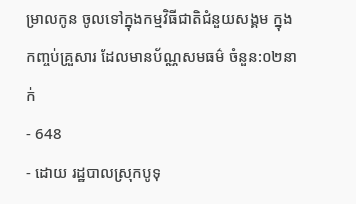ម្រាលកូន ចូលទៅក្នុងកម្មវិធីជាតិជំនួយសង្គម ក្នុងកញ្ចប់គ្រួសារ ដែលមានប័ណ្ណសមធម៌ ចំនួន:០២នាក់
- 648
- ដោយ រដ្ឋបាលស្រុកបូទុ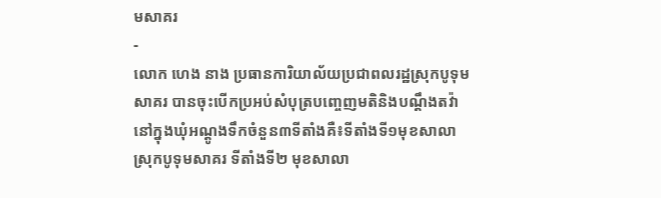មសាគរ
-
លោក ហេង នាង ប្រធានការិយាល័យប្រជាពលរដ្ឋស្រុកបូទុមសាគរ បានចុះបើកប្រអប់សំបុត្របញ្ចេញមតិនិងបណ្ដឹងតវ៉ានៅក្នុងឃុំអណ្តូងទឹកចំនួន៣ទីតាំងគឺ៖ទីតាំងទី១មុខសាលាស្រុកបូទុមសាគរ ទីតាំងទី២ មុខសាលា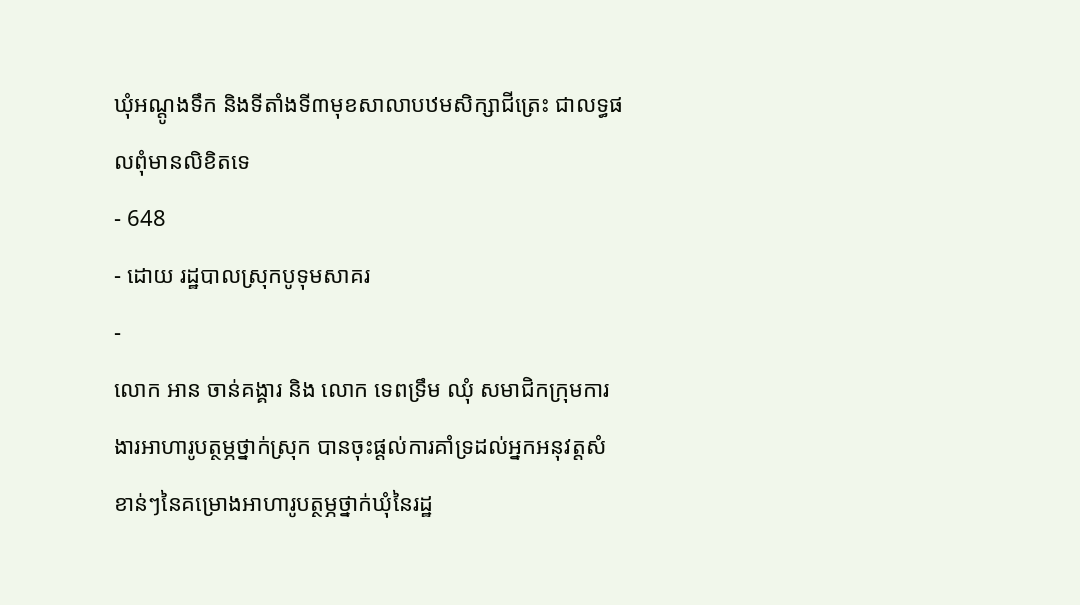ឃុំអណ្តូងទឹក និងទីតាំងទី៣មុខសាលាបឋមសិក្សាជីត្រេះ ជាលទ្ធផលពុំមានលិខិតទេ
- 648
- ដោយ រដ្ឋបាលស្រុកបូទុមសាគរ
-
លោក អាន ចាន់គង្គារ និង លោក ទេពទ្រឹម ឈុំ សមាជិកក្រុមការងារអាហារូបត្ថម្ភថ្នាក់ស្រុក បានចុះផ្តល់ការគាំទ្រដល់អ្នកអនុវត្តសំខាន់ៗនៃគម្រោងអាហារូបត្ថម្ភថ្នាក់ឃុំនៃរដ្ឋ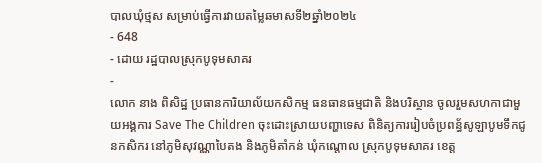បាលឃុំថ្មស សម្រាប់ធ្វើការវាយតម្លៃឆមាសទី២ឆ្នាំ២០២៤
- 648
- ដោយ រដ្ឋបាលស្រុកបូទុមសាគរ
-
លោក នាង ពិសិដ្ឋ ប្រធានការិយាល័យកសិកម្ម ធនធានធម្មជាតិ និងបរិស្ថាន ចូលរួមសហកាជាមួយអង្គការ Save The Children ចុះដោះស្រាយបញ្ហាទេស ពិនិត្យការរៀបចំប្រពន្ធ័សូឡាបូមទឹកជូនកសិករ នៅភូមិសុវណ្ណាបៃតង និងភូមិតាំកន់ ឃុំកណ្តោល ស្រុកបូទុមសាគរ ខេត្ត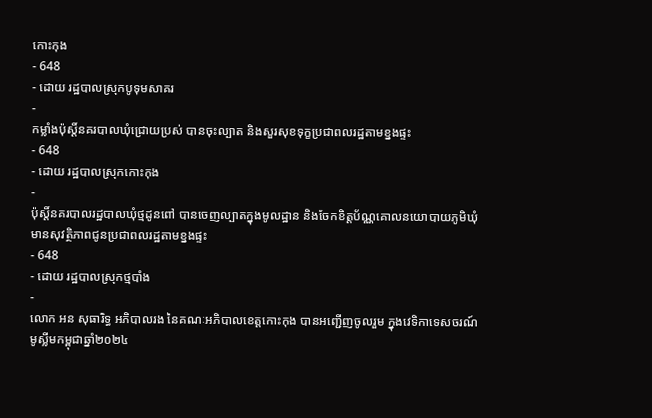កោះកុង
- 648
- ដោយ រដ្ឋបាលស្រុកបូទុមសាគរ
-
កម្លាំងប៉ុស្តិ៍នគរបាលឃុំជ្រោយប្រស់ បានចុះល្បាត និងសួរសុខទុក្ខប្រជាពលរដ្ឋតាមខ្នងផ្ទះ
- 648
- ដោយ រដ្ឋបាលស្រុកកោះកុង
-
ប៉ុស្តិ៍នគរបាលរដ្ឋបាលឃុំថ្មដូនពៅ បានចេញល្បាតក្នុងមូលដ្ឋាន និងចែកខិត្តប័ណ្ណគោលនយោបាយភូមិឃុំមានសុវត្ថិភាពជូនប្រជាពលរដ្ឋតាមខ្នងផ្ទះ
- 648
- ដោយ រដ្ឋបាលស្រុកថ្មបាំង
-
លោក អន សុធារិទ្ធ អភិបាលរង នៃគណៈអភិបាលខេត្តកោះកុង បានអញ្ជើញចូលរួម ក្នុងវេទិកាទេសចរណ៍មូស្លីមកម្ពុជាឆ្នាំ២០២៤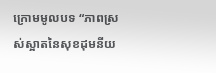ក្រោមមូលបទ “ភាពស្រស់ស្អាតនៃសុខដុមនីយ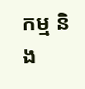កម្ម និង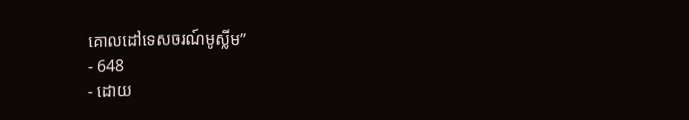គោលដៅទេសចរណ៍មូស្លីម”
- 648
- ដោយ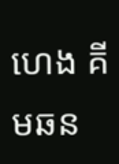ហេង គីមឆន